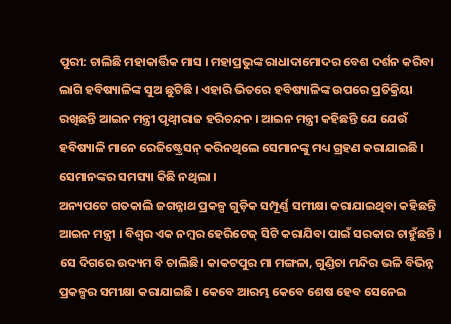ପୁରୀ: ଚାଲିଛି ମହାକାର୍ତ୍ତିକ ମାସ । ମହାପ୍ରଭୁଙ୍କ ରାଧାଦାମୋଦର ବେଶ ଦର୍ଶନ କରିବା ଲାଗି ହବିଷ୍ୟାଳିଙ୍କ ସୁଅ ଛୁଟିଛି । ଏହାରି ଭିତରେ ହବିଷ୍ୟାଳିଙ୍କ ଉପରେ ପ୍ରତିକ୍ରିୟା ରଖିଛନ୍ତି ଆଇନ ମନ୍ତ୍ରୀ ପୃଥ୍ୱୀରାଜ ହରିଚନ୍ଦନ । ଆଇନ ମନ୍ତ୍ରୀ କହିଛନ୍ତି ଯେ ଯେଉଁ ହବିଷ୍ୟାଳି ମାନେ ରେଜିଷ୍ଟ୍ରେସନ୍ କରିନଥିଲେ ସେମାନଙ୍କୁ ମଧ୍ୟ ଗ୍ରହଣ କରାଯାଇଛି । ସେମାନଙ୍କର ସମସ୍ୟା କିଛି ନଥିଲା ।
ଅନ୍ୟପଟେ ଗତକାଲି ଜଗନ୍ନାଥ ପ୍ରକଳ୍ପ ଗୁଡ଼ିକ ସମ୍ପୂର୍ଣ୍ଣ ସମୀକ୍ଷା କରାଯାଇଥିବା କହିଛନ୍ତି ଆଇନ ମନ୍ତ୍ରୀ । ବିଶ୍ବର ଏକ ନମ୍ବର ହେରିଟେଜ୍ ସିଟି କରାଯିବା ପାଇଁ ସରକାର ଚାହୁଁଛନ୍ତି । ସେ ଦିଗରେ ଉଦ୍ୟମ ବି ଚାଲିଛି। କାକଟପୁର ମା ମଙ୍ଗଳା, ଗୁଣ୍ଡିଚା ମନ୍ଦିର ଭଳି ବିଭିନ୍ନ ପ୍ରକଳ୍ପର ସମୀକ୍ଷା କରାଯାଇଛି । କେବେ ଆରମ୍ଭ କେବେ ଶେଷ ହେବ ସେନେଇ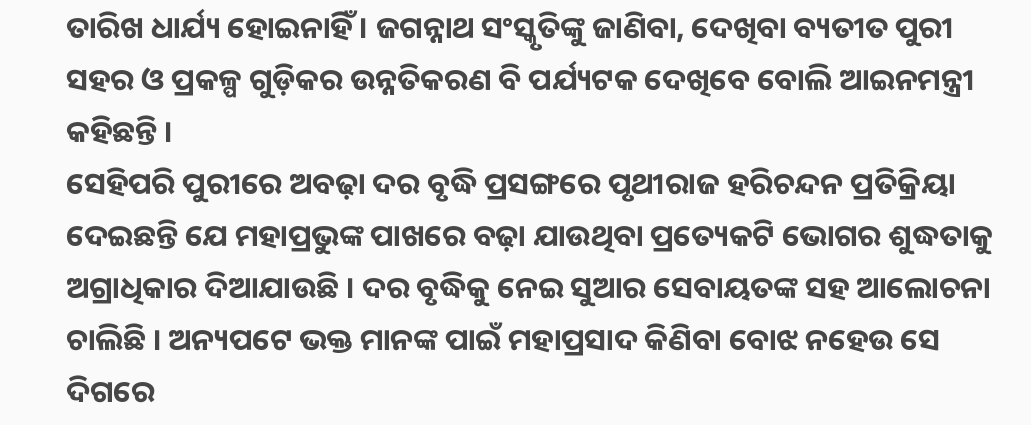ତାରିଖ ଧାର୍ଯ୍ୟ ହୋଇନାହିଁ । ଜଗନ୍ନାଥ ସଂସ୍କୃତିଙ୍କୁ ଜାଣିବା, ଦେଖିବା ବ୍ୟତୀତ ପୁରୀ ସହର ଓ ପ୍ରକଳ୍ପ ଗୁଡ଼ିକର ଉନ୍ନତିକରଣ ବି ପର୍ଯ୍ୟଟକ ଦେଖିବେ ବୋଲି ଆଇନମନ୍ତ୍ରୀ କହିଛନ୍ତି ।
ସେହିପରି ପୁରୀରେ ଅବଢ଼ା ଦର ବୃଦ୍ଧି ପ୍ରସଙ୍ଗରେ ପୃଥୀରାଜ ହରିଚନ୍ଦନ ପ୍ରତିକ୍ରିୟା ଦେଇଛନ୍ତି ଯେ ମହାପ୍ରଭୁଙ୍କ ପାଖରେ ବଢ଼ା ଯାଉଥିବା ପ୍ରତ୍ୟେକଟି ଭୋଗର ଶୁଦ୍ଧତାକୁ ଅଗ୍ରାଧିକାର ଦିଆଯାଉଛି । ଦର ବୃଦ୍ଧିକୁ ନେଇ ସୁଆର ସେବାୟତଙ୍କ ସହ ଆଲୋଚନା ଚାଲିଛି । ଅନ୍ୟପଟେ ଭକ୍ତ ମାନଙ୍କ ପାଇଁ ମହାପ୍ରସାଦ କିଣିବା ବୋଝ ନହେଉ ସେ ଦିଗରେ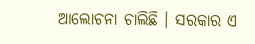ଆଲୋଚନା ଚାଲିଛି । ସରକାର ଏ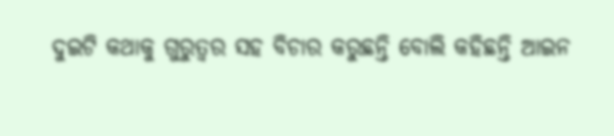ଦୁଇଟି କଥାକୁ ଗୁରୁତ୍ୱର ସହ ବିଚାର କରୁଛନ୍ତି ବୋଲି କହିଛନ୍ତି ଆଇନ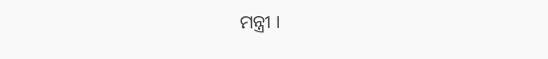ମନ୍ତ୍ରୀ ।